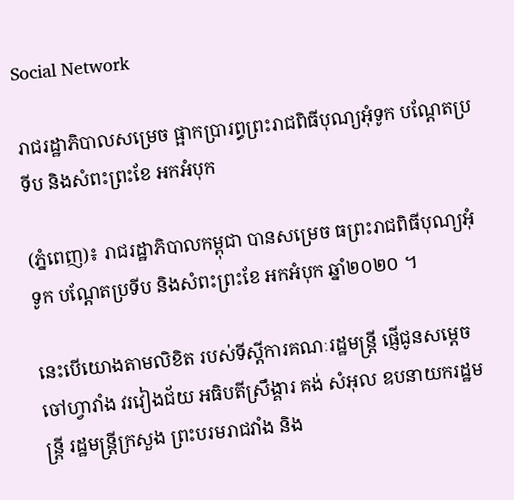Social Network

រាជរដ្ឋាភិបាលសម្រេច ផ្អាកប្រារព្ធព្រះរាជពិធីបុណ្យអុំទូក បណ្តែតប្រទីប និងសំពះព្រះខែ អកអំបុក

(ភ្នំពេញ)៖ រាជរដ្ឋាភិបាលកម្ពុជា បានសម្រេច ធព្រះរាជពិធីបុណ្យអុំទូក បណ្តែតប្រទីប និងសំពះព្រះខែ អកអំបុក ឆ្នាំ២០២០ ។

នេះបើយោងតាមលិខិត របស់ទីស្តីការគណៈរដ្ឋមន្ត្រី ផ្ញើជូនសម្តេចចៅហ្វាវាំង វរវៀងជ័យ អធិបតីស្រឹង្គារ គង់ សំអុល ឧបនាយករដ្ឋមន្ត្រី រដ្ឋមន្ត្រីក្រសួង ព្រះបរមរាជវាំង និង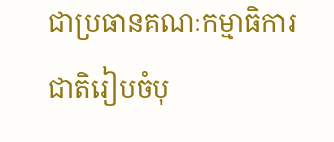ជាប្រធានគណៈកម្មាធិការ ជាតិរៀបចំបុ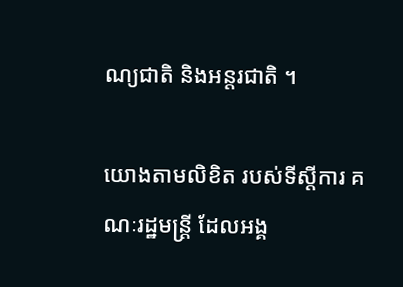ណ្យជាតិ និងអន្តរជាតិ ។

យោងតាមលិខិត របស់ទីស្តីការ គណៈរដ្ឋមន្ត្រី ដែលអង្គ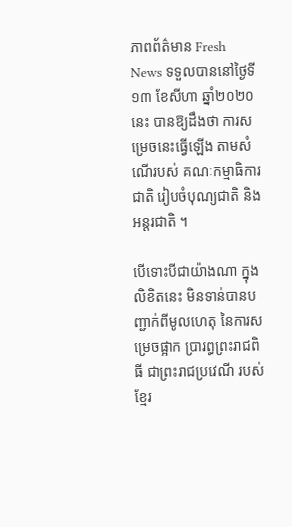ភាពព័ត៌មាន Fresh News ទទួលបាននៅថ្ងៃទី១៣ ខែសីហា ឆ្នាំ២០២០នេះ បានឱ្យដឹងថា ការសម្រេចនេះធ្វើឡើង តាមសំណើរបស់ គណៈកម្មាធិការជាតិ រៀបចំបុណ្យជាតិ និងអន្តរជាតិ ។

បើទោះបីជាយ៉ាងណា ក្នុងលិខិតនេះ មិនទាន់បានបញ្ជាក់ពីមូលហេតុ នៃការសម្រេចផ្អាក ប្រារព្ធព្រះរាជពិធី ជាព្រះរាជប្រវេណី របស់ខ្មែរ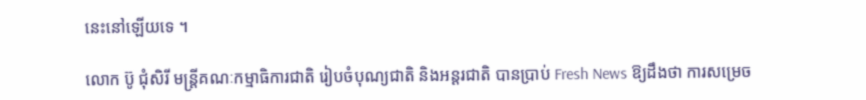នេះនៅឡើយទេ ។

លោក ប៊ូ ជុំសិរី មន្ត្រីគណៈកម្មាធិការជាតិ រៀបចំបុណ្យជាតិ និងអន្តរជាតិ បានប្រាប់ Fresh News ឱ្យដឹងថា ការសម្រេច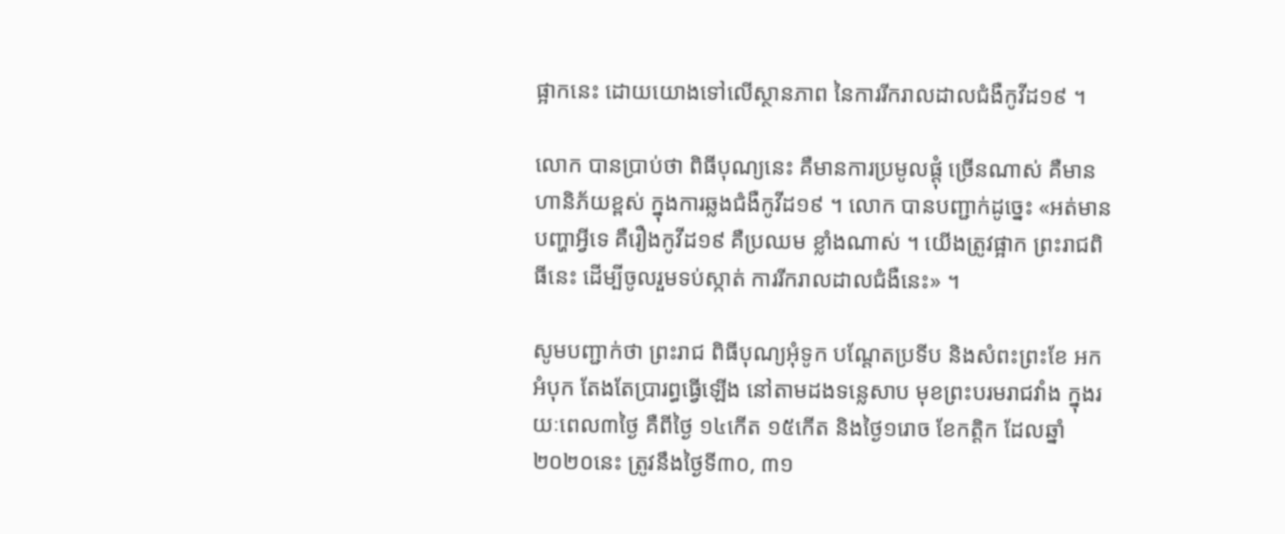ផ្អាកនេះ ដោយយោងទៅលើស្ថានភាព នៃការរីករាលដាលជំងឺកូវីដ១៩ ។

លោក បានប្រាប់ថា ពិធីបុណ្យនេះ គឺមានការប្រមូលផ្តុំ ច្រើនណាស់ គឺមានហានិភ័យខ្ពស់ ក្នុងការឆ្លងជំងឺកូវីដ១៩ ។ លោក បានបញ្ជាក់ដូច្នេះ «អត់មានបញ្ហាអ្វីទេ គឺរឿងកូវីដ១៩ គឺប្រឈម ខ្លាំងណាស់ ។ យើងត្រូវផ្អាក ព្រះរាជពិធីនេះ ដើម្បីចូលរួមទប់ស្កាត់ ការរីករាលដាលជំងឺនេះ» ។

សូមបញ្ជាក់ថា ព្រះរាជ ពិធីបុណ្យអុំទូក បណ្តែតប្រទីប និងសំពះព្រះខែ អកអំបុក តែងតែប្រារព្ធធ្វើឡើង នៅតាមដងទន្លេសាប មុខព្រះបរមរាជវាំង ក្នុងរយៈពេល៣ថ្ងៃ គឺពីថ្ងៃ ១៤កើត ១៥កើត និងថ្ងៃ១រោច ខែកត្តិក ដែលឆ្នាំ២០២០នេះ ត្រូវនឹងថ្ងៃទី៣០, ៣១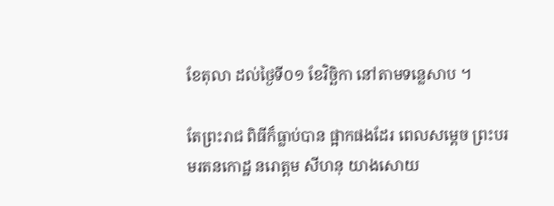ខែតុលា ដល់ថ្ងៃទី០១ ខែវិច្ឆិកា នៅតាមទន្លេសាប ។

តែព្រះរាជ ពិធីក៏ធ្លាប់បាន ផ្អាកផងដែរ ពេលសម្តេច ព្រះបរមរតនកោដ្ឋ នរោត្តម សីហនុ យាងសោយ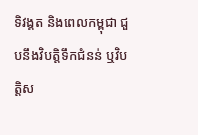ទិវង្គត និងពេលកម្ពុជា ជួបនឹងវិបត្តិទឹកជំនន់ ឬវិបត្តិស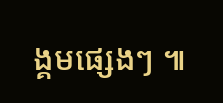ង្គមផ្សេងៗ ៕